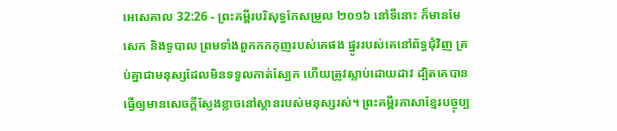អេសេគាល 32:26 - ព្រះគម្ពីរបរិសុទ្ធកែសម្រួល ២០១៦ នៅទីនោះ ក៏មានមែសេក និងទូបាល ព្រមទាំងពួកកកកុញរបស់គេផង ផ្នូររបស់គេនៅព័ទ្ធជុំវិញ គ្រប់គ្នាជាមនុស្សដែលមិនទទួលកាត់ស្បែក ហើយត្រូវស្លាប់ដោយដាវ ដ្បិតគេបានធ្វើឲ្យមានសេចក្ដីស្ញែងខ្លាចនៅស្ថានរបស់មនុស្សរស់។ ព្រះគម្ពីរភាសាខ្មែរបច្ចុប្ប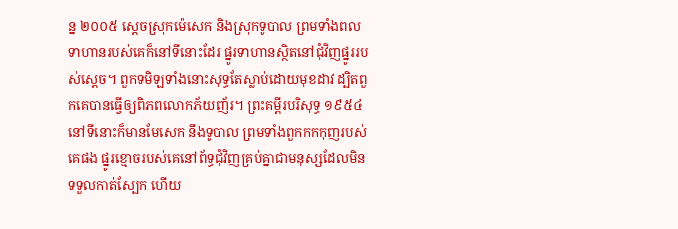ន្ន ២០០៥ ស្ដេចស្រុកម៉េសេក និងស្រុកទូបាល ព្រមទាំងពលទាហានរបស់គេក៏នៅទីនោះដែរ ផ្នូរទាហានស្ថិតនៅជុំវិញផ្នូររបស់ស្ដេច។ ពួកទមិឡទាំងនោះសុទ្ធតែស្លាប់ដោយមុខដាវ ដ្បិតពួកគេបានធ្វើឲ្យពិភពលោកភ័យញ័រ។ ព្រះគម្ពីរបរិសុទ្ធ ១៩៥៤ នៅទីនោះក៏មានមែសេក នឹងទូបាល ព្រមទាំងពួកកកកុញរបស់គេផង ផ្នូរខ្មោចរបស់គេនៅព័ទ្ធជុំវិញគ្រប់គ្នាជាមនុស្សដែលមិនទទួលកាត់ស្បែក ហើយ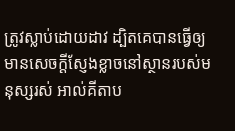ត្រូវស្លាប់ដោយដាវ ដ្បិតគេបានធ្វើឲ្យមានសេចក្ដីស្ញែងខ្លាចនៅស្ថានរបស់មនុស្សរស់ អាល់គីតាប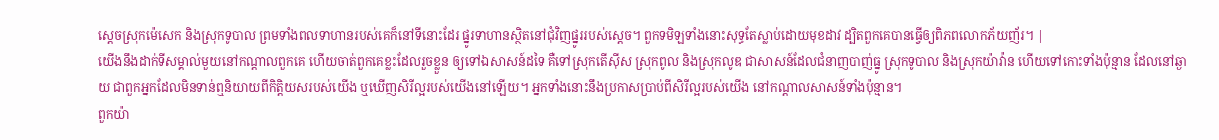ស្ដេចស្រុកម៉េសេក និងស្រុកទូបាល ព្រមទាំងពលទាហានរបស់គេក៏នៅទីនោះដែរ ផ្នូរទាហានស្ថិតនៅជុំវិញផ្នូររបស់ស្ដេច។ ពួកទមិឡទាំងនោះសុទ្ធតែស្លាប់ដោយមុខដាវ ដ្បិតពួកគេបានធ្វើឲ្យពិភពលោកភ័យញ័រ។ |
យើងនឹងដាក់ទីសម្គាល់មួយនៅកណ្ដាលពួកគេ ហើយចាត់ពួកគេខ្លះដែលរួចខ្លួន ឲ្យទៅឯសាសន៍ដទៃ គឺទៅស្រុកតើស៊ីស ស្រុកពូល និងស្រុកលូឌ ជាសាសន៍ដែលជំនាញបាញ់ធ្នូ ស្រុកទូបាល និងស្រុកយ៉ាវ៉ាន ហើយទៅកោះទាំងប៉ុន្មាន ដែលនៅឆ្ងាយ ជាពួកអ្នកដែលមិនទាន់ឮនិយាយពីកិត្តិយសរបស់យើង ឬឃើញសិរីល្អរបស់យើងនៅឡើយ។ អ្នកទាំងនោះនឹងប្រកាសប្រាប់ពីសិរីល្អរបស់យើង នៅកណ្ដាលសាសន៍ទាំងប៉ុន្មាន។
ពួកយ៉ា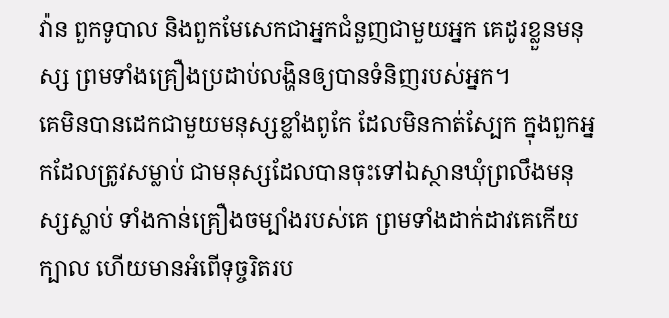វ៉ាន ពួកទូបាល និងពួកមែសេកជាអ្នកជំនួញជាមួយអ្នក គេដូរខ្លួនមនុស្ស ព្រមទាំងគ្រឿងប្រដាប់លង្ហិនឲ្យបានទំនិញរបស់អ្នក។
គេមិនបានដេកជាមួយមនុស្សខ្លាំងពូកែ ដែលមិនកាត់ស្បែក ក្នុងពួកអ្នកដែលត្រូវសម្លាប់ ជាមនុស្សដែលបានចុះទៅឯស្ថានឃុំព្រលឹងមនុស្សស្លាប់ ទាំងកាន់គ្រឿងចម្បាំងរបស់គេ ព្រមទាំងដាក់ដាវគេកើយក្បាល ហើយមានអំពើទុច្ចរិតរប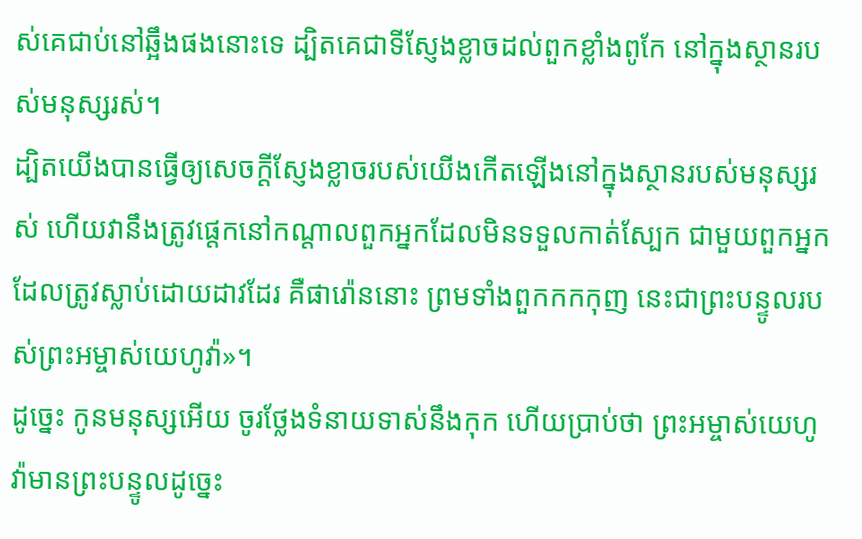ស់គេជាប់នៅឆ្អឹងផងនោះទេ ដ្បិតគេជាទីស្ញែងខ្លាចដល់ពួកខ្លាំងពូកែ នៅក្នុងស្ថានរបស់មនុស្សរស់។
ដ្បិតយើងបានធ្វើឲ្យសេចក្ដីស្ញែងខ្លាចរបស់យើងកើតឡើងនៅក្នុងស្ថានរបស់មនុស្សរស់ ហើយវានឹងត្រូវផ្តេកនៅកណ្ដាលពួកអ្នកដែលមិនទទួលកាត់ស្បែក ជាមួយពួកអ្នកដែលត្រូវស្លាប់ដោយដាវដែរ គឺផារ៉ោននោះ ព្រមទាំងពួកកកកុញ នេះជាព្រះបន្ទូលរបស់ព្រះអម្ចាស់យេហូវ៉ា»។
ដូច្នេះ កូនមនុស្សអើយ ចូរថ្លែងទំនាយទាស់នឹងកុក ហើយប្រាប់ថា ព្រះអម្ចាស់យេហូវ៉ាមានព្រះបន្ទូលដូច្នេះ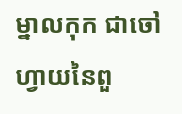ម្នាលកុក ជាចៅហ្វាយនៃពួ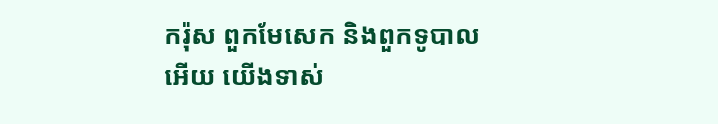ករ៉ុស ពួកមែសេក និងពួកទូបាលអើយ យើងទាស់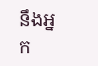នឹងអ្នក